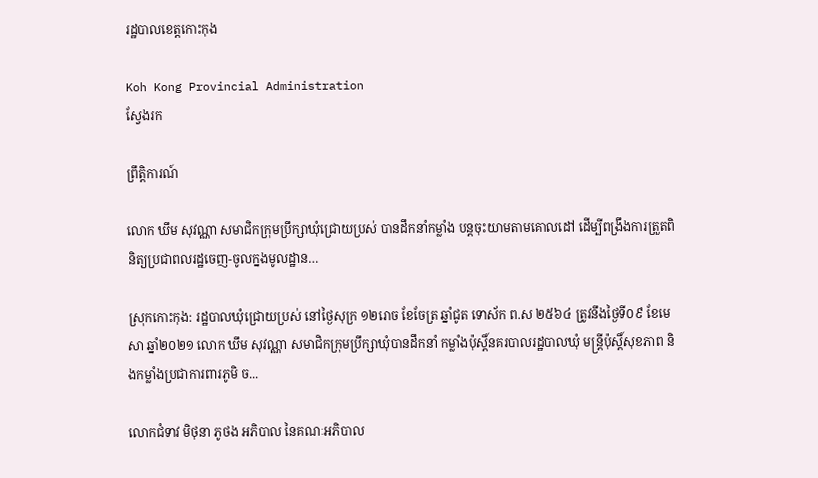រដ្ឋបាលខេត្តកោះកុង

Koh Kong Provincial Administration
ស្វែងរក

ព្រឹត្តិការណ៍

លោក ឃឹម សុវណ្ណា សមាជិកក្រុមប្រឹក្សាឃុំជ្រោយប្រស់ បានដឹកនាំកម្លាំង បន្តចុះយាមតាមគោលដៅ ដើម្បីពង្រឹងការត្រួតពិនិត្យប្រជាពលរដ្ឋចេញ-ចូលក្នងមូលដ្ឋាន…

ស្រុកកោះកុង: រដ្ឋបាលឃុំជ្រោយប្រស់ នៅថ្ងៃសុក្រ ១២រោច ខែចែត្រ ឆ្នាំជូត ទោស័ក ព.ស ២៥៦៤ ត្រូវនឹងថ្ងៃទី០៩ ខែមេសា ឆ្នាំ២០២១ លោក ឃឹម សុវណ្ណា សមាជិកក្រុមប្រឹក្សាឃុំបានដឹកនាំ កម្លាំងប៉ុស្តិ៍នគរបាលរដ្ឋបាលឃុំ មន្ត្រីប៉ុស្តិ៍សុខភាព និងកម្លាំងប្រជាការពារភូមិ ច...

លោកជំទាវ មិថុនា ភូថង អភិបាល នៃគណៈអភិបាល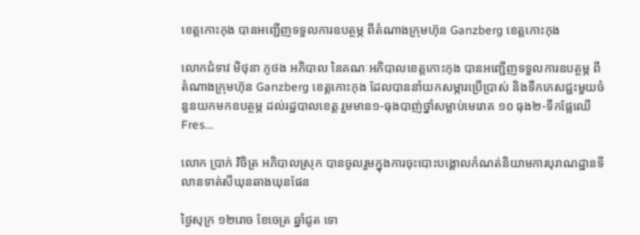ខេត្តកោះកុង បានអញ្ជើញទទួលការឧបត្ថម្ភ ពីតំណាងក្រុមហ៊ុន Ganzberg ខេត្តកោះកុង

លោកជំទាវ មិថុនា ភូថង អភិបាល នៃគណៈអភិបាលខេត្តកោះកុង បានអញ្ជើញទទួលការឧបត្ថម្ភ ពីតំណាងក្រុមហ៊ុន Ganzberg ខេត្តកោះកុង ដែលបាននាំយកសម្ភារប្រើប្រាស់ និងទឹកភេសជ្ជះមួយចំនួនយកមកឧបត្ថម្ភ ដល់រដ្ឋបាលខេត្ត រួមមាន១-ធុងបាញ់ថ្នាំសម្លាប់មេរោគ ១០ ធុង២-ទឹកផ្លែឈើ Fres...

លោក ប្រាក់ វិចិត្រ អភិបាលស្រុក បានចូលរួមក្នុងការចុះបោះបង្គោលកំណត់និយាមការបុរាណដ្ឋានទីលានទាត់សីឃុនឆាងឃុនផែន

ថ្ងៃសុក្រ ១២រោច ខែចេត្រ ឆ្នាំជូត ទោ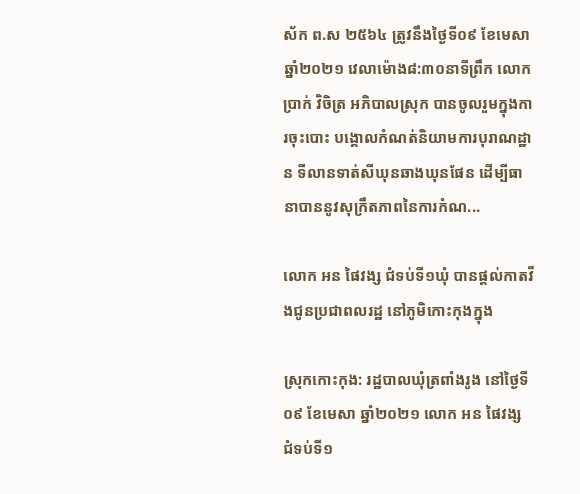ស័ក ព.ស ២៥៦៤ ត្រូវនឹងថ្ងៃទី០៩ ខែមេសា ឆ្នាំ២០២១ វេលាម៉ោង៨:៣០នាទីព្រឹក លោក ប្រាក់ វិចិត្រ អភិបាលស្រុក បានចូលរួមក្នុងការចុះបោះ បង្គោលកំណត់និយាមការបុរាណដ្ឋាន ទីលានទាត់សីឃុនឆាងឃុនផែន ដើម្បីធានាបាននូវសុក្រឹតភាពនៃការកំណ...

លោក អន ផៃវង្ស ជំទប់ទី១ឃុំ បានផ្តល់កាតវីងជូនប្រជាពលរដ្ឋ នៅភូមិកោះកុងក្នុង

ស្រុកកោះកុង: រដ្ឋបាលឃុំត្រពាំងរូង នៅថ្ងៃទី០៩ ខែមេសា ឆ្នាំ២០២១ លោក អន ផៃវង្ស ជំទប់ទី១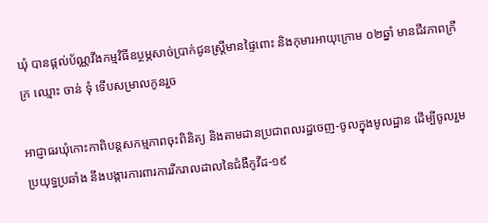ឃុំ បានផ្ដល់ប័ណ្ណវីងកម្មវិធីឧប្ថម្ភសាច់ប្រាក់ជូនស្ត្រីមានផ្ទៃពោះ និងកុមារអាយុក្រោម ០២ឆ្នាំ មានជីវភាពក្រីក្រ ឈ្មោះ ចាន់ ទុំ ទើបសម្រាលកូនរួច

អាជ្ញាធរឃុំកោះកាពិបន្តសកម្មភាពចុះពិនិត្យ និងតាមដានប្រជាពលរដ្ឋចេញ-ចូលក្នុងមូលដ្ឋាន ដើម្បីចូលរួមប្រយុទ្ធប្រឆាំង នឹងបង្ការការពារការរីករាលដាលនៃជំងឺកូវីដ-១៩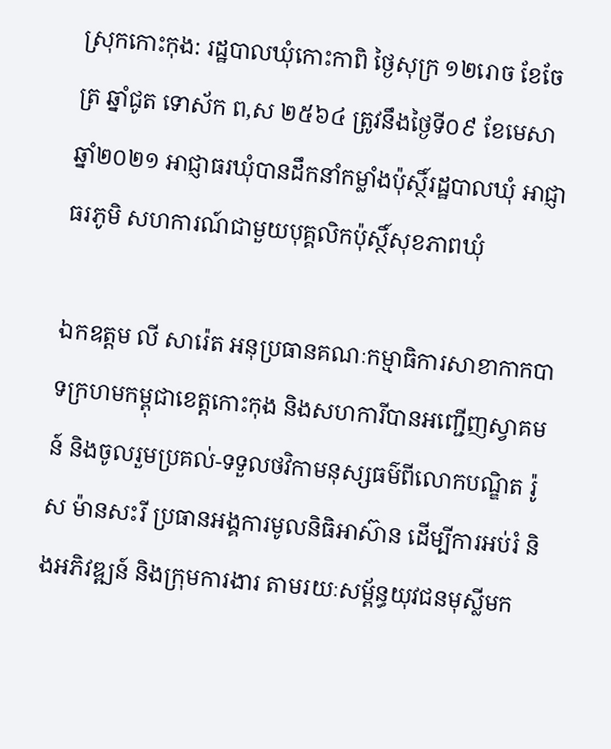ស្រុកកោះកុង: រដ្ឋបាលឃុំកោះកាពិ ថ្ងៃសុក្រ ១២រោច ខែចែត្រ ឆ្នាំជូត ទោស័ក ព,ស ២៥៦៤ ត្រូវនឹងថ្ងៃទី០៩ ខែមេសា ឆ្នាំ២០២១ អាជ្ញាធរឃុំបានដឹកនាំកម្លាំងប៉ុស្ថិ៍រដ្ឋបាលឃុំ អាជ្ញាធរភូមិ សហការណ៍ជាមួយបុគ្គលិកប៉ុស្ថិ៍សុខភាពឃុំ

ឯកឧត្តម លី សារ៉េត អនុប្រធានគណៈកម្មាធិការសាខាកាកបាទក្រហមកម្ពុជាខេត្តកោះកុង និងសហការីបានអញ្ជើញស្វាគមន៍ និងចូលរួមប្រគល់-ទទួលថវិកាមនុស្សធម៌ពីលោកបណ្ឌិត រ៉ូស ម៉ានសះរី ប្រធានអង្គការមូលនិធិអាស៊ាន ដើម្បីការអប់រំ និងអភិវឌ្ឍន៍ និងក្រុមការងារ តាមរយៈសម្ព័ន្ធយុវជនមុស្លីមក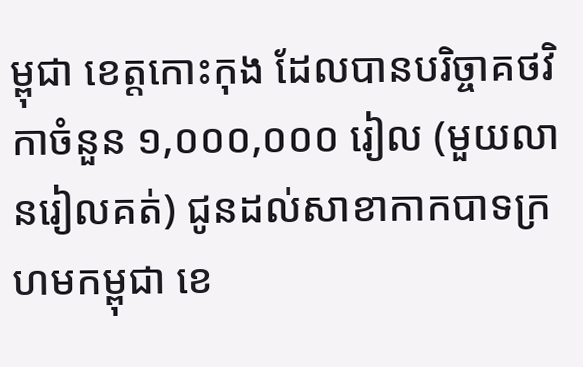ម្ពុជា ខេត្តកោះកុង ដែលបានបរិច្ចាគថវិកាចំនួន ១,០០០,០០០ រៀល (មួយលានរៀលគត់) ជូនដល់សាខាកាកបាទក្រហមកម្ពុជា ខេ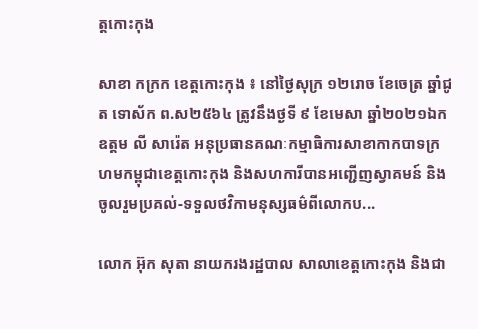ត្តកោះកុង

សាខា កក្រក ខេត្តកោះកុង ៖ នៅថ្ងៃសុក្រ ១២រោច ខែចេត្រ ឆ្នាំជូត ទោស័ក ព.ស២៥៦៤ ត្រូវនឹងថ្ងទី ៩ ខែមេសា ឆ្នាំ២០២១ឯកឧត្តម លី សារ៉េត អនុប្រធានគណៈកម្មាធិការសាខាកាកបាទក្រហមកម្ពុជាខេត្តកោះកុង និងសហការីបានអញ្ជើញស្វាគមន៍ និងចូលរួមប្រគល់-ទទួលថវិកាមនុស្សធម៌ពីលោកប...

លោក អ៊ុក សុតា នាយករងរដ្ឋបាល សាលាខេត្តកោះកុង និងជា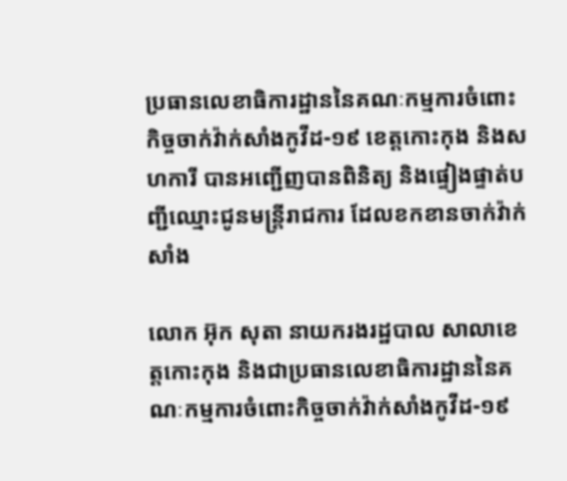ប្រធានលេខាធិការដ្ឋាននៃគណៈកម្មការចំពោះកិច្ចចាក់វ៉ាក់សាំងកូវីដ-១៩ ខេត្តកោះកុង និងសហការី បានអញ្ជើញបានពិនិត្យ និងផ្ទៀងផ្ទាត់បញ្ជីឈ្មោះជូនមន្ត្រីរាជការ ដែលខកខានចាក់វ៉ាក់សាំង

លោក អ៊ុក សុតា នាយករងរដ្ឋបាល សាលាខេត្តកោះកុង និងជាប្រធានលេខាធិការដ្ឋាននៃគណៈកម្មការចំពោះកិច្ចចាក់វ៉ាក់សាំងកូវីដ-១៩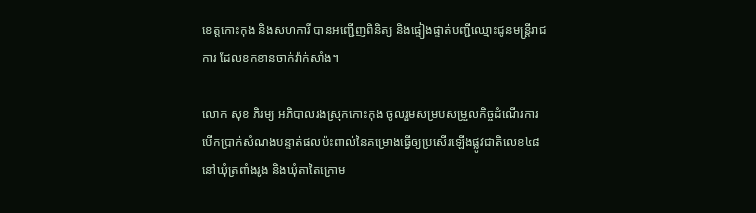ខេត្តកោះកុង និងសហការី បានអញ្ជើញពិនិត្យ និងផ្ទៀងផ្ទាត់បញ្ជីឈ្មោះជូនមន្ត្រីរាជការ ដែលខកខានចាក់វ៉ាក់សាំង។

លោក សុខ ភិរម្យ អភិបាលរងស្រុកកោះកុង ចូលរួមសម្របសម្រួលកិច្ចដំណើរការបើកប្រាក់សំណងបន្ទាត់ផលប៉ះពាល់នៃគម្រោងធ្វើឲ្យប្រសើរឡើងផ្លូវជាតិលេខ៤៨ នៅឃុំត្រពាំងរូង និងឃុំតាតៃក្រោម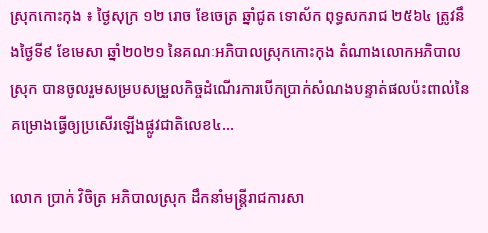ស្រុកកោះកុង ៖ ថ្ងៃសុក្រ ១២ រោច ខែចេត្រ ឆ្នាំជូត ទោស័ក ពុទ្ធសករាជ ២៥៦៤ ត្រូវនឹងថ្ងៃទី៩ ខែមេសា ឆ្នាំ២០២១ នៃគណៈអភិបាលស្រុកកោះកុង តំណាងលោកអភិបាលស្រុក បានចូលរួមសម្របសម្រួលកិច្ចដំណើរការបើកប្រាក់សំណងបន្ទាត់ផលប៉ះពាល់នៃគម្រោងធ្វើឲ្យប្រសើរឡើងផ្លូវជាតិលេខ៤...

លោក ប្រាក់ វិចិត្រ អភិបាលស្រុក ដឹកនាំមន្រ្តីរាជការសា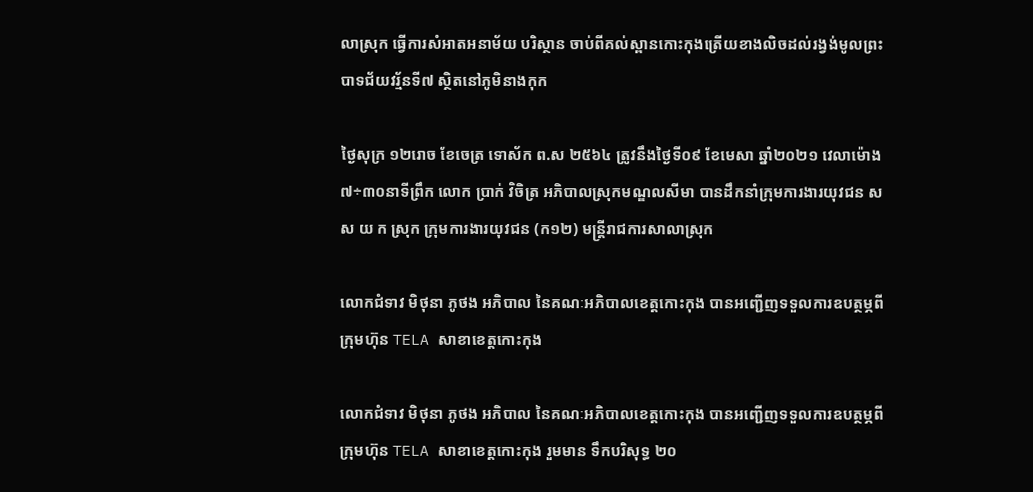លាស្រុក ធ្វើការសំអាតអនាម័យ បរិស្ថាន ចាប់ពីគល់ស្ពានកោះកុងត្រើយខាងលិចដល់រង្វង់មូលព្រះបាទជ័យវរ្ម័នទី៧ ស្ថិតនៅភូមិនាងកុក

ថ្ងៃសុក្រ ១២រោច ខែចេត្រ ទោស័ក ព.ស ២៥៦៤ ត្រូវនឹងថ្ងៃទី០៩ ខែមេសា ឆ្នាំ២០២១ វេលាម៉ោង៧÷៣០នាទីព្រឹក លោក ប្រាក់ វិចិត្រ អភិបាលស្រុកមណ្ឌលសីមា បានដឹកនាំក្រុមការងារយុវជន ស ស យ ក ស្រុក ក្រុមការងារយុវជន (ក១២) មន្រ្តីរាជការសាលាស្រុក

លោកជំទាវ មិថុនា ភូថង អភិបាល នៃគណៈអភិបាលខេត្តកោះកុង បានអញ្ជើញទទួលការឧបត្ថម្ភពី ក្រុមហ៊ុន TELA សាខាខេត្តកោះកុង

លោកជំទាវ មិថុនា ភូថង អភិបាល នៃគណៈអភិបាលខេត្តកោះកុង បានអញ្ជើញទទួលការឧបត្ថម្ភពី ក្រុមហ៊ុន TELA សាខាខេត្តកោះកុង រួមមាន ទឹកបរិសុទ្ធ ២០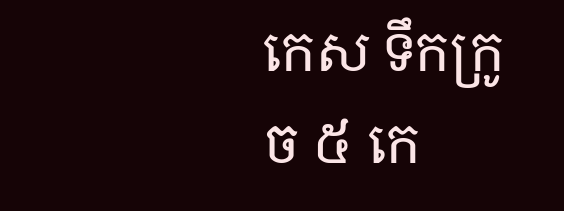កេស ទឹកក្រូច ៥ កេ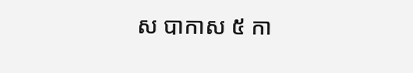ស បាកាស ៥ កា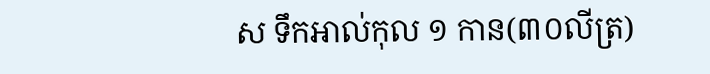ស ទឹកអាល់កុល ១ កាន(៣០លីត្រ)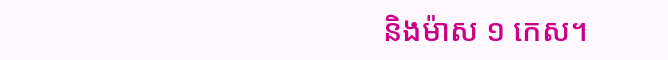និងម៉ាស ១ កេស។